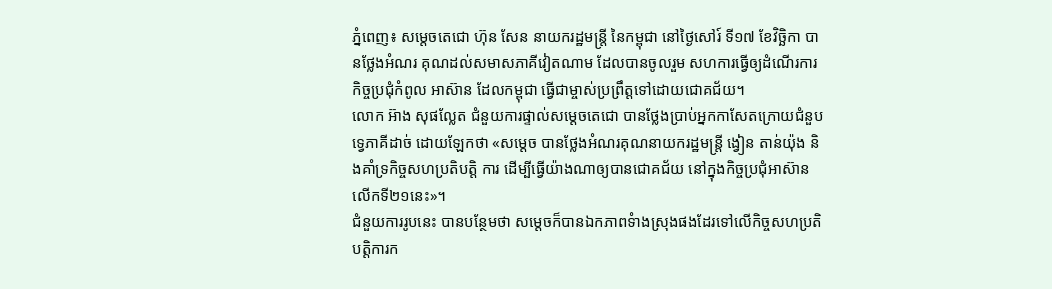ភ្នំពេញ៖ សម្តេចតេជោ ហ៊ុន សែន នាយករដ្ឋមន្រ្តី នៃកម្ពុជា នៅថ្ងៃសៅរ៍ ទី១៧ ខែវិច្ឆិកា បានថ្លែងអំណរ គុណដល់សមាសភាគីវៀតណាម ដែលបានចូលរួម សហការធ្វើឲ្យដំណើរការកិច្ចប្រជុំកំពូល អាស៊ាន ដែលកម្ពុជា ធ្វើជាម្ចាស់ប្រព្រឹត្តទៅដោយជោគជ័យ។
លោក អ៊ាង សុផល្លែត ជំនួយការផ្ទាល់សម្តេចតេជោ បានថ្លែងប្រាប់អ្នកកាសែតក្រោយជំនួបទ្វេភាគីដាច់ ដោយឡែកថា «សម្តេច បានថ្លែងអំណរគុណនាយករដ្ឋមន្រ្តី ង្វៀន តាន់យ៉ុង និងគាំទ្រកិច្ចសហប្រតិបត្តិ ការ ដើម្បីធ្វើយ៉ាងណាឲ្យបានជោគជ័យ នៅក្នុងកិច្ចប្រជុំអាស៊ានលើកទី២១នេះ»។
ជំនួយការរូបនេះ បានបន្ថែមថា សម្តេចក៏បានឯកភាពទំាងស្រុងផងដែរទៅលើកិច្ចសហប្រតិបត្តិការក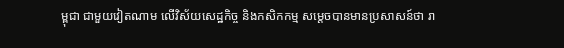ម្ពុជា ជាមួយវៀតណាម លើវិស័យសេដ្ឋកិច្ច និងកសិកកម្ម សម្តេចបានមានប្រសាសន៍ថា រា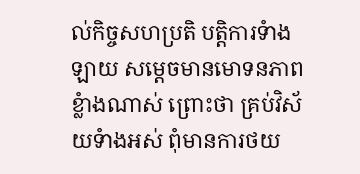ល់កិច្ចសហប្រតិ បត្តិការទំាងឡាយ សម្តេចមានមោទនភាពខ្លំាងណាស់ ព្រោះថា គ្រប់វិស័យទំាងអស់ ពុំមានការថយ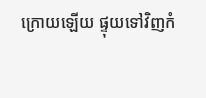ក្រោយឡើយ ផ្ទុយទៅវិញកំ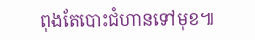ពុងតែបោះជំហានទៅមុខ៕